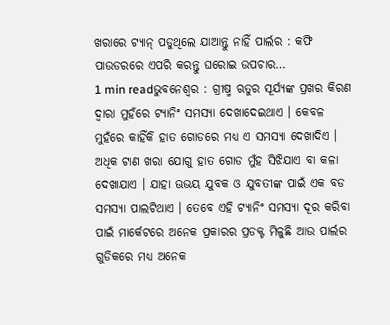ଖରାରେ ଟ୍ୟାନ୍ ପଡୁଥିଲେ ଯାଆନ୍ତୁ ନାହିଁ ପାର୍ଲର : କଫି ପାଉଡରରେ ଏପରି କରନ୍ତୁ ଘରୋଇ ଉପଚାର…
1 min readଭୁବନେଶ୍ୱର : ଗ୍ରୀଷ୍ମ ଋତୁର ସୂର୍ଯ୍ୟଙ୍କ ପ୍ରଖର କିରଣ ଦ୍ୱାରା ମୁହଁରେ ଟ୍ୟାନିଂ ସମସ୍ୟା ଦେଖାଦେଇଥାଏ । କେବଳ ମୁହଁରେ କାହିଁକି ହାତ ଗୋଡରେ ମଧ୍ୟ ଏ ସମସ୍ୟା ଦେଖାଦିଏ । ଅଧିକ ଟାଣ ଖରା ଯୋଗୁ ହାତ ଗୋଡ ମୁଁହ ସିଝିଯାଏ ବା କଳା ଦେଖାଯାଏ । ଯାହା ଊଭୟ ଯୁବକ ଓ ଯୁବତୀଙ୍କ ପାଇଁ ଏକ ବଡ ସମସ୍ୟା ପାଲଟିଥାଏ । ତେବେ ଏହି ଟ୍ୟାନିଂ ସମସ୍ୟା ଦୂର କରିବା ପାଇଁ ମାର୍କେଟରେ ଅନେକ ପ୍ରକାରର ପ୍ରଡକ୍ଟ ମିଳୁଛି ଆଉ ପାର୍ଲର ଗୁଡିକରେ ମଧ୍ୟ ଅନେକ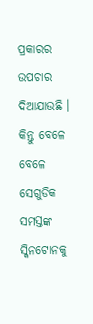ପ୍ରକାରର ଉପଚାର ଦିଆଯାଉଛି । କିନ୍ତୁ ବେଳେ ବେଳେ ସେଗୁଡିକ ସମସ୍ତଙ୍କ ସ୍କିନଟୋନକୁ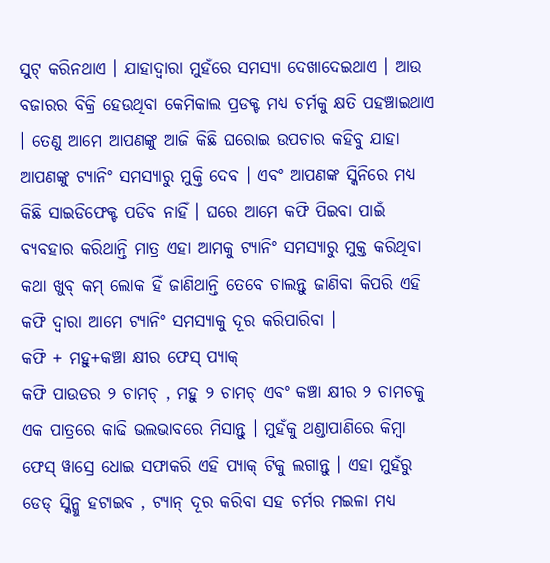ସୁଟ୍ କରିନଥାଏ । ଯାହାଦ୍ୱାରା ମୁହଁରେ ସମସ୍ୟା ଦେଖାଦେଇଥାଏ । ଆଉ ବଜାରର ବିକ୍ରି ହେଉଥିବା କେମିକାଲ ପ୍ରଡକ୍ଟ ମଧ୍ୟ ଚର୍ମକୁ କ୍ଷତି ପହଞ୍ଚାଇଥାଏ । ତେଣୁ ଆମେ ଆପଣଙ୍କୁ ଆଜି କିଛି ଘରୋଇ ଉପଚାର କହିବୁ ଯାହା ଆପଣଙ୍କୁ ଟ୍ୟାନିଂ ସମସ୍ୟାରୁ ମୁକ୍ତି ଦେବ । ଏବଂ ଆପଣଙ୍କ ସ୍କିନିରେ ମଧ୍ୟ କିଛି ସାଇଡିଫେକ୍ଟ ପଡିବ ନାହିଁ । ଘରେ ଆମେ କଫି ପିଇବା ପାଇଁ ବ୍ୟବହାର କରିଥାନ୍ତି ମାତ୍ର ଏହା ଆମକୁ ଟ୍ୟାନିଂ ସମସ୍ୟାରୁ ମୁକ୍ତ କରିଥିବା କଥା ଖୁବ୍ କମ୍ ଲୋକ ହିଁ ଜାଣିଥାନ୍ତି ତେବେ ଚାଲନ୍ତୁ ଜାଣିବା କିପରି ଏହି କଫି ଦ୍ୱାରା ଆମେ ଟ୍ୟାନିଂ ସମସ୍ୟାକୁ ଦୂର କରିପାରିବା ।
କଫି + ମହୁ+କଞ୍ଚା କ୍ଷୀର ଫେସ୍ ପ୍ୟାକ୍
କଫି ପାଉଡର ୨ ଚାମଚ୍ , ମହୁ ୨ ଚାମଚ୍ ଏବଂ କଞ୍ଚା କ୍ଷୀର ୨ ଚାମଚକୁ ଏକ ପାତ୍ରରେ କାଢି ଭଲଭାବରେ ମିସାନ୍ତୁ । ମୁହଁକୁ ଥଣ୍ଡାପାଣିରେ କିମ୍ବା ଫେସ୍ ୱାସ୍ରେ ଧୋଇ ସଫାକରି ଏହି ପ୍ୟାକ୍ ଟିକୁ ଲଗାନ୍ତୁ । ଏହା ମୁହଁରୁ ଡେଡ୍ ସ୍କିନ୍କୁ ହଟାଇବ , ଟ୍ୟାନ୍ ଦୂର କରିବା ସହ ଚର୍ମର ମଇଳା ମଧ୍ୟ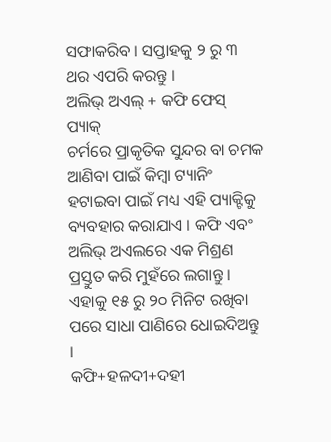ସଫାକରିବ । ସପ୍ତାହକୁ ୨ ରୁ ୩ ଥର ଏପରି କରନ୍ତୁ ।
ଅଲିଭ୍ ଅଏଲ୍ + କଫି ଫେସ୍ ପ୍ୟାକ୍
ଚର୍ମରେ ପ୍ରାକୃତିକ ସୁନ୍ଦର ବା ଚମକ ଆଣିବା ପାଇଁ କିମ୍ବା ଟ୍ୟାନିଂ ହଟାଇବା ପାଇଁ ମଧ୍ୟ ଏହି ପ୍ୟାକ୍ଟିକୁ ବ୍ୟବହାର କରାଯାଏ । କଫି ଏବଂ ଅଲିଭ୍ ଅଏଲରେ ଏକ ମିଶ୍ରଣ ପ୍ରସ୍ତୁତ କରି ମୁହଁରେ ଲଗାନ୍ତୁ । ଏହାକୁ ୧୫ ରୁ ୨୦ ମିନିଟ ରଖିବା ପରେ ସାଧା ପାଣିରେ ଧୋଇଦିଅନ୍ତୁ ।
କଫି+ହଳଦୀ+ଦହୀ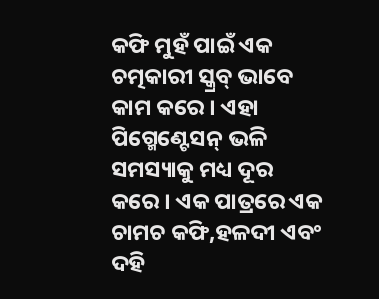କଫି ମୁହଁ ପାଇଁ ଏକ ଚତ୍ମକାରୀ ସ୍କ୍ରବ୍ ଭାବେ କାମ କରେ । ଏହା ପିଗ୍ମେଣ୍ଟେସନ୍ ଭଳି ସମସ୍ୟାକୁ ମଧ୍ୟ ଦୂର କରେ । ଏକ ପାତ୍ରରେ ଏକ ଚାମଚ କଫି,ହଳଦୀ ଏବଂ ଦହି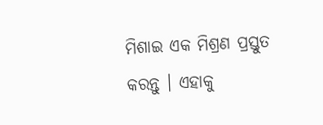ମିଶାଇ ଏକ ମିଶ୍ରଣ ପ୍ରସ୍ତୁତ କରନ୍ତୁ । ଏହାକୁ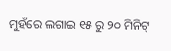ମୁହଁରେ ଲଗାଇ ୧୫ ରୁ ୨୦ ମିନିଟ୍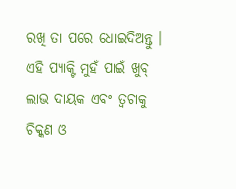ରଖି ତା ପରେ ଧୋଇଦିଅନ୍ତୁ । ଏହି ପ୍ୟାକ୍ଟି ମୁହଁ ପାଇଁ ଖୁବ୍ ଲାଭ ଦାୟକ ଏବଂ ତ୍ୱଚାକୁ ଚିକ୍କଣ ଓ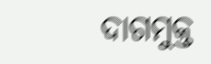ଦାଗମୁକ୍ତ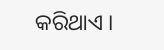କରିଥାଏ ।